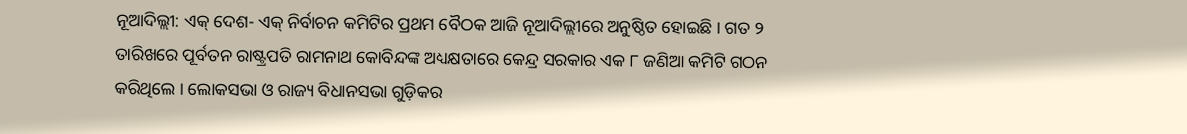ନୂଆଦିଲ୍ଲୀ: ଏକ୍ ଦେଶ- ଏକ୍ ନିର୍ବାଚନ କମିଟିର ପ୍ରଥମ ବୈଠକ ଆଜି ନୂଆଦିଲ୍ଲୀରେ ଅନୁଷ୍ଠିତ ହୋଇଛି । ଗତ ୨ ତାରିଖରେ ପୂର୍ବତନ ରାଷ୍ଟ୍ରପତି ରାମନାଥ କୋବିନ୍ଦଙ୍କ ଅଧ୍ୟକ୍ଷତାରେ କେନ୍ଦ୍ର ସରକାର ଏକ ୮ ଜଣିଆ କମିଟି ଗଠନ କରିଥିଲେ । ଲୋକସଭା ଓ ରାଜ୍ୟ ବିଧାନସଭା ଗୁଡ଼ିକର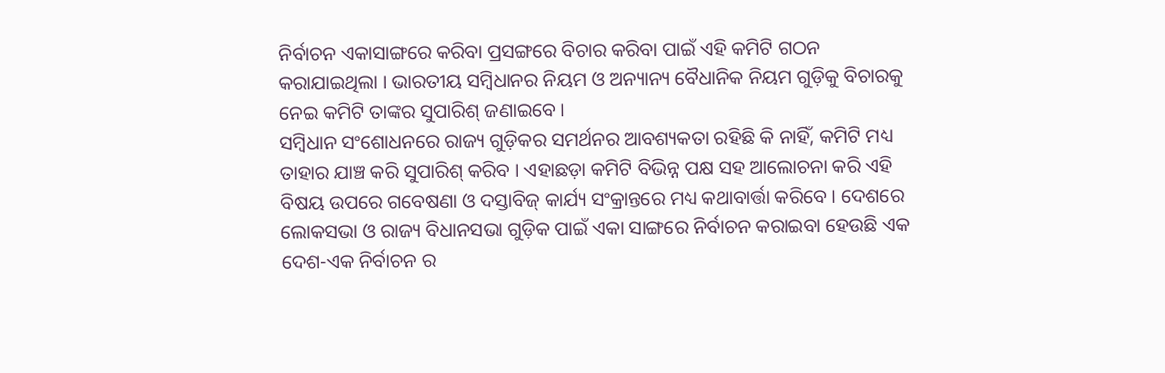ନିର୍ବାଚନ ଏକାସାଙ୍ଗରେ କରିବା ପ୍ରସଙ୍ଗରେ ବିଚାର କରିବା ପାଇଁ ଏହି କମିଟି ଗଠନ କରାଯାଇଥିଲା । ଭାରତୀୟ ସମ୍ବିଧାନର ନିୟମ ଓ ଅନ୍ୟାନ୍ୟ ବୈଧାନିକ ନିୟମ ଗୁଡ଼ିକୁ ବିଚାରକୁ ନେଇ କମିଟି ତାଙ୍କର ସୁପାରିଶ୍ ଜଣାଇବେ ।
ସମ୍ବିଧାନ ସଂଶୋଧନରେ ରାଜ୍ୟ ଗୁଡ଼ିକର ସମର୍ଥନର ଆବଶ୍ୟକତା ରହିଛି କି ନାହିଁ, କମିଟି ମଧ୍ୟ ତାହାର ଯାଞ୍ଚ କରି ସୁପାରିଶ୍ କରିବ । ଏହାଛଡ଼ା କମିଟି ବିଭିନ୍ନ ପକ୍ଷ ସହ ଆଲୋଚନା କରି ଏହି ବିଷୟ ଉପରେ ଗବେଷଣା ଓ ଦସ୍ତାବିଜ୍ କାର୍ଯ୍ୟ ସଂକ୍ରାନ୍ତରେ ମଧ୍ୟ କଥାବାର୍ତ୍ତା କରିବେ । ଦେଶରେ ଲୋକସଭା ଓ ରାଜ୍ୟ ବିଧାନସଭା ଗୁଡ଼ିକ ପାଇଁ ଏକା ସାଙ୍ଗରେ ନିର୍ବାଚନ କରାଇବା ହେଉଛି ଏକ ଦେଶ-ଏକ ନିର୍ବାଚନ ର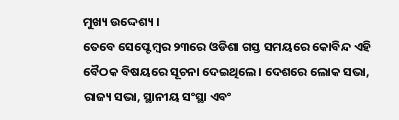ମୁଖ୍ୟ ଉଦ୍ଦେଶ୍ୟ ।
ତେବେ ସେପ୍ଟେମ୍ବର ୨୩ରେ ଓଡିଶା ଗସ୍ତ ସମୟରେ କୋବିନ୍ଦ ଏହି ବୈଠକ ବିଷୟରେ ସୂଚନା ଦେଇଥିଲେ। ଦେଶରେ ଲୋକ ସଭା, ରାଜ୍ୟ ସଭା, ସ୍ଥାନୀୟ ସଂସ୍ଥା ଏବଂ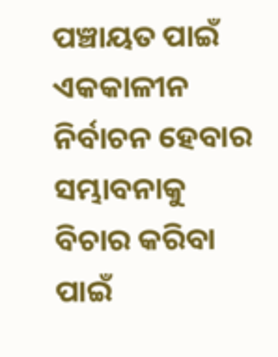ପଞ୍ଚାୟତ ପାଇଁ ଏକକାଳୀନ ନିର୍ବାଚନ ହେବାର ସମ୍ଭାବନାକୁ ବିଚାର କରିବା ପାଇଁ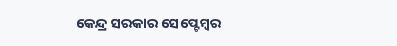କେନ୍ଦ୍ର ସରକାର ସେପ୍ଟେମ୍ବର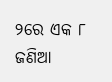୨ରେ ଏକ ୮ ଜଣିଆ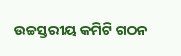ଉଚ୍ଚସ୍ତରୀୟ କମିଟି ଗଠନ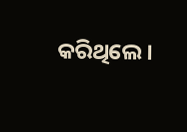କରିଥିଲେ।